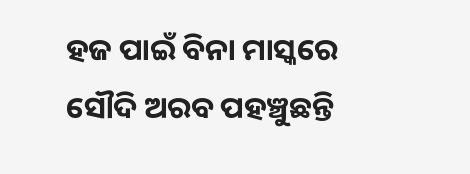ହଜ ପାଇଁ ବିନା ମାସ୍କରେ ସୌଦି ଅରବ ପହଞ୍ଚୁଛନ୍ତି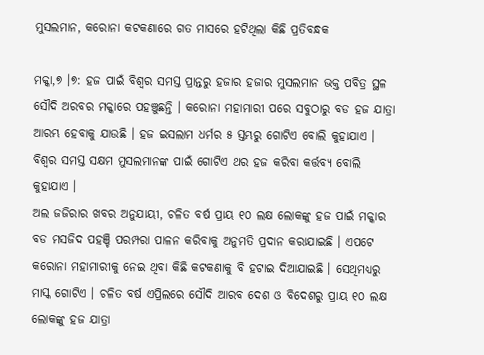ମୁସଲମାନ, କରୋନା କଟକଣାରେ ଗତ ମାସରେ ହଟିଥିଲା କିଛି ପ୍ରତିବନ୍ଧକ

ମକ୍କା,୭ ।୭: ହଜ ପାଇଁ ବିଶ୍ୱର ସମସ୍ତ ପ୍ରାନ୍ତରୁ ହଜାର ହଜାର ମୁସଲମାନ ଭକ୍ତ ପବିତ୍ର ସ୍ଥଳ ସୌଦି ଅରବର ମକ୍କାରେ ପହଞ୍ଚୁଛନ୍ତି । କରୋନା ମହାମାରୀ ପରେ ସବୁଠାରୁ ବଡ ହଜ ଯାତ୍ରା ଆରମ୍ଭ ହେବାକୁ ଯାଉଛି । ହଜ ଇସଲାମ ଧର୍ମର ୫ ସ୍ତମ୍ଭରୁ ଗୋଟିଏ ବୋଲି କୁହାଯାଏ । ବିଶ୍ୱର ସମସ୍ତ ସକ୍ଷମ ମୁସଲମାନଙ୍କ ପାଇଁ ଗୋଟିଏ ଥର ହଜ କରିବା କର୍ତ୍ତବ୍ୟ ବୋଲି କୁହାଯାଏ ।
ଅଲ ଜଜିରାର ଖବର ଅନୁଯାୟୀ, ଚଳିତ ବର୍ଷ ପ୍ରାୟ ୧୦ ଲକ୍ଷ ଲୋକଙ୍କୁ ହଜ ପାଇଁ ମକ୍କାର ବଡ ମସଜିଦ ପହଞ୍ଚି ପରମ୍ପରା ପାଳନ କରିବାକୁ ଅନୁମତି ପ୍ରଦାନ କରାଯାଇଛି । ଏପଟେ କରୋନା ମହାମାରୀକୁ ନେଇ ଥିବା କିଛି କଟକଣାକୁ ବି ହଟାଇ ଦିଆଯାଇଛି । ସେଥିମଧ୍ୟରୁ ମାସ୍କ ଗୋଟିଏ । ଚଳିତ ବର୍ଷ ଏପ୍ରିଲରେ ସୌଦି ଆରବ ଦେଶ ଓ ବିଦେଶରୁ ପ୍ରାୟ ୧୦ ଲକ୍ଷ ଲୋକଙ୍କୁ ହଜ ଯାତ୍ରା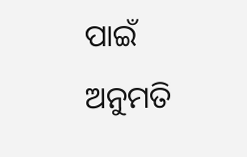ପାଇଁ ଅନୁମତି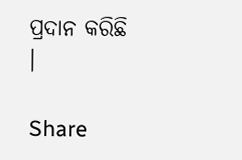ପ୍ରଦାନ କରିଛି ।

Share